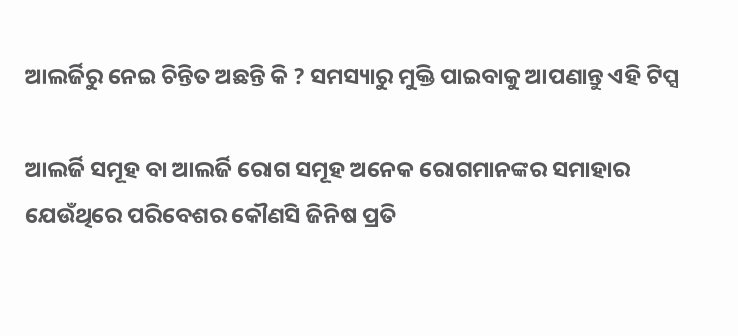ଆଲର୍ଜିରୁ ନେଇ ଚିନ୍ତିତ ଅଛନ୍ତି କି ? ସମସ୍ୟାରୁ ମୁକ୍ତି ପାଇବାକୁ ଆପଣାନ୍ତୁ ଏହି ଟିପ୍ସ

ଆଲର୍ଜି ସମୂହ ବା ଆଲର୍ଜି ରୋଗ ସମୂହ ଅନେକ ରୋଗମାନଙ୍କର ସମାହାର ଯେଉଁଥିରେ ପରିବେଶର କୌଣସି ଜିନିଷ ପ୍ରତି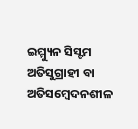ଇମ୍ମ୍ୟୁନ ସିସ୍ଟମ ଅତିସୁଗ୍ରାହୀ ବା ଅତିସମ୍ବେଦନଶୀଳ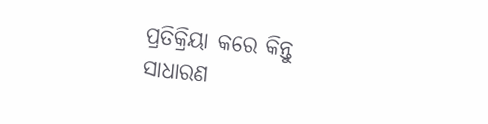ପ୍ରତିକ୍ରିୟା କରେ କିନ୍ତୁ ସାଧାରଣ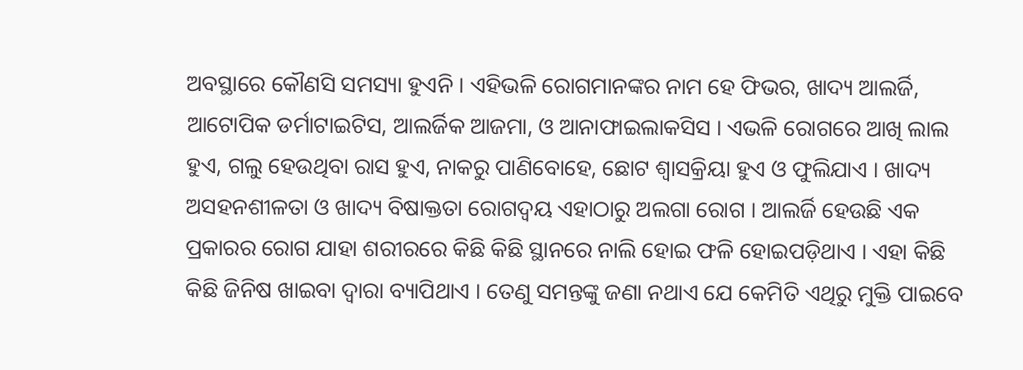ଅବସ୍ଥାରେ କୌଣସି ସମସ୍ୟା ହୁଏନି । ଏହିଭଳି ରୋଗମାନଙ୍କର ନାମ ହେ ଫିଭର, ଖାଦ୍ୟ ଆଲର୍ଜି, ଆଟୋପିକ ଡର୍ମାଟାଇଟିସ, ଆଲର୍ଜିକ ଆଜମା, ଓ ଆନାଫାଇଲାକସିସ । ଏଭଳି ରୋଗରେ ଆଖି ଲାଲ ହୁଏ, ଗଲୁ ହେଉଥିବା ରାସ ହୁଏ, ନାକରୁ ପାଣିବୋହେ, ଛୋଟ ଶ୍ୱାସକ୍ରିୟା ହୁଏ ଓ ଫୁଲିଯାଏ । ଖାଦ୍ୟ ଅସ‌ହ‌ନଶୀଳତା ଓ ଖାଦ୍ୟ ବିଷାକ୍ତ‌ତା ରୋଗଦ୍ୱୟ ଏହାଠାରୁ ଅଲଗା ରୋଗ । ଆଲର୍ଜି ହେଉଛି ଏକ ପ୍ରକାରର ରୋଗ ଯାହା ଶରୀରରେ କିଛି କିଛି ସ୍ଥାନରେ ନାଲି ହୋଇ ଫଳି ହୋଇପଡ଼ିଥାଏ । ଏହା କିଛି କିଛି ଜିନିଷ ଖାଇବା ଦ୍ୱାରା ବ୍ୟାପିଥାଏ । ତେଣୁ ସମନ୍ତଙ୍କୁ ଜଣା ନଥାଏ ଯେ କେମିତି ଏଥିରୁ ମୁକ୍ତି ପାଇବେ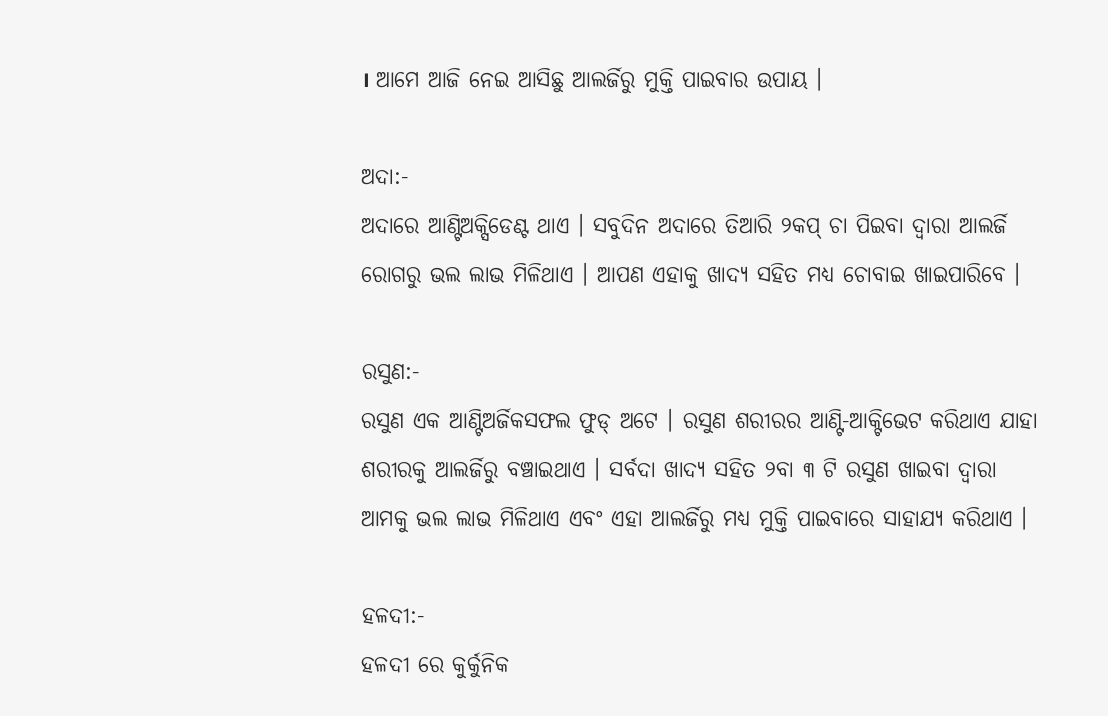। ଆମେ ଆଜି ନେଇ ଆସିଛୁ ଆଲର୍ଜିରୁ ମୁକ୍ତି ପାଇବାର ଉପାୟ ।

ଅଦା:-
ଅଦାରେ ଆଣ୍ଟିଅକ୍ସିଡେଣ୍ଟ ଥାଏ । ସବୁଦିନ ଅଦାରେ ତିଆରି ୨କପ୍ ଚା ପିଇବା ଦ୍ୱାରା ଆଲର୍ଜି ରୋଗରୁ ଭଲ ଲାଭ ମିଳିଥାଏ । ଆପଣ ଏହାକୁ ଖାଦ୍ୟ ସହିତ ମଧ୍ୟ ଚୋବାଇ ଖାଇପାରିବେ ।

ରସୁଣ:-
ରସୁଣ ଏକ ଆଣ୍ଟିଅର୍ଜିକସଫଲ ଫୁଡ୍ ଅଟେ । ରସୁଣ ଶରୀରର ଆଣ୍ଟି-ଆକ୍ଟିଭେଟ କରିଥାଏ ଯାହା ଶରୀରକୁ ଆଲର୍ଜିରୁ ବଞ୍ଚାଇଥାଏ । ସର୍ବଦା ଖାଦ୍ୟ ସହିତ ୨ବା ୩ ଟି ରସୁଣ ଖାଇବା ଦ୍ୱାରା ଆମକୁ ଭଲ ଲାଭ ମିଳିଥାଏ ଏବଂ ଏହା ଆଲର୍ଜିରୁ ମଧ୍ୟ ମୁକ୍ତି ପାଇବାରେ ସାହାଯ୍ୟ କରିଥାଏ ।

ହଳଦୀ:-
ହଳଦୀ ରେ କୁର୍କୁନିକ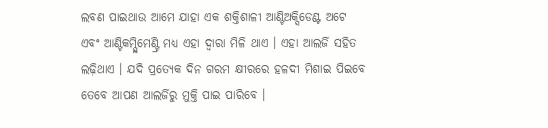ଲବଣ ପାଇଥାଉ ଆମେ ଯାହା ଏକ ଶକ୍ତିଶାଳୀ ଆଣ୍ଟିଅକ୍ସିଡେଣ୍ଟ ଅଟେ ଏବଂ ଆଣ୍ଟିକମ୍ପ୍ଲିମେଣ୍ଟ୍ରି ମଧ୍ୟ ଏହା ଦ୍ୱାରା ମିଳି ଥାଏ । ଏହା ଆଲର୍ଜି ସହିତ ଲଢ଼ିଥାଏ । ଯଦି ପ୍ରତ୍ୟେକ ଦିନ ଗରମ କ୍ଷୀରରେ ହଳଦୀ ମିଶାଇ ପିଇବେ ତେବେ ଆପଣ ଆଲର୍ଜିରୁ ମୁକ୍ତି ପାଇ ପାରିବେ ।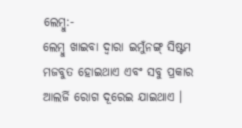ଲେମ୍ବୁ:-
ଲେମ୍ବୁ ଖାଇବା ଦ୍ୱାରା ଇମୁଁନଙ୍ଗ୍ ସିଷ୍ଟମ ମଜବୁତ ହୋଇଥାଏ ଏବଂ ସବୁ ପ୍ରକାର ଆଲର୍ଜି ରୋଗ ଦୂରେଇ ଯାଇଥାଏ ।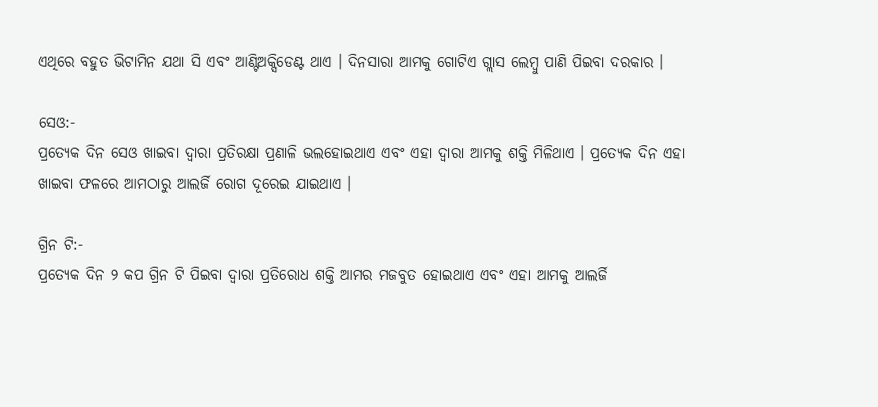ଏଥିରେ ବହୁତ ଭିଟାମିନ ଯଥା ସି ଏବଂ ଆଣ୍ଟିଅକ୍ସିଡେଣ୍ଟ ଥାଏ । ଦିନସାରା ଆମକୁ ଗୋଟିଏ ଗ୍ଲାସ ଲେମ୍ବୁ ପାଣି ପିଇବା ଦରକାର ।

ସେଓ:-
ପ୍ରତ୍ୟେକ ଦିନ ସେଓ ଖାଇବା ଦ୍ୱାରା ପ୍ରତିରକ୍ଷା ପ୍ରଣାଳି ଭଲହୋଇଥାଏ ଏବଂ ଏହା ଦ୍ୱାରା ଆମକୁ ଶକ୍ତି ମିଳିଥାଏ । ପ୍ରତ୍ୟେକ ଦିନ ଏହା ଖାଇବା ଫଳରେ ଆମଠାରୁ ଆଲର୍ଜି ରୋଗ ଦୂରେଇ ଯାଇଥାଏ ।

ଗ୍ରିନ ଟି:-
ପ୍ରତ୍ୟେକ ଦିନ ୨ କପ ଗ୍ରିନ ଟି ପିଇବା ଦ୍ୱାରା ପ୍ରତିରୋଧ ଶକ୍ତି ଆମର ମଜବୁତ ହୋଇଥାଏ ଏବଂ ଏହା ଆମକୁ ଆଲର୍ଜି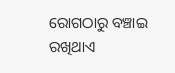ରୋଗଠାରୁ ବଞ୍ଚାଇ ରଖିଥାଏ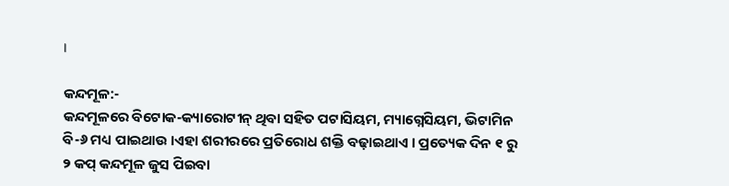।

କନ୍ଦମୂଳ:-
କନ୍ଦମୂଳରେ ବିଟୋକ-କ୍ୟାରୋଟୀନ୍ ଥିବା ସହିତ ପଟାସିୟମ, ମ୍ୟାଗ୍ନେସିୟମ, ଭିଟାମିନ ବି-୬ ମଧ୍ୟ ପାଇଥାଉ ।ଏହା ଶରୀରରେ ପ୍ରତିରୋଧ ଶକ୍ତି ବଢ଼ାଇଥାଏ । ପ୍ରତ୍ୟେକ ଦିନ ୧ ରୁ ୨ କପ୍ କନ୍ଦମୂଳ ଜୁସ ପିଇବା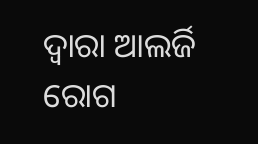ଦ୍ୱାରା ଆଲର୍ଜି ରୋଗ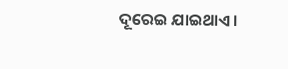ଦୂରେଇ ଯାଇଥାଏ ।